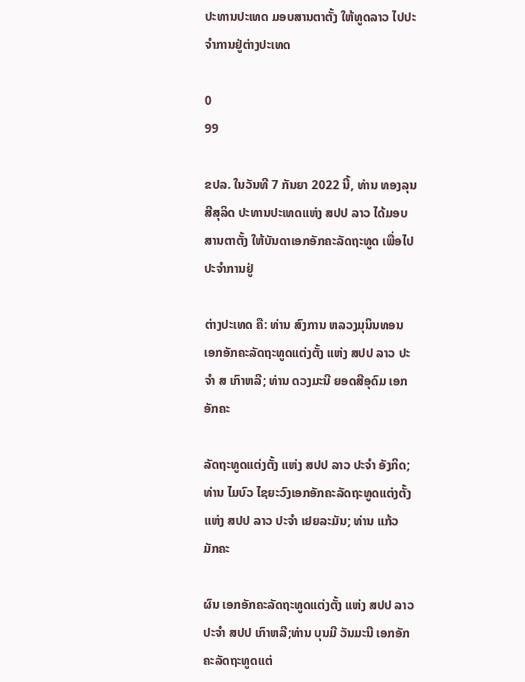ປະທານປະເທດ ມອບສານຕາຕັ້ງ ໃຫ້ທູດລາວ ໄປປະຈໍາການຢູ່ຕ່າງປະເທດ

0
99

ຂປລ. ໃນວັນທີ 7 ກັນຍາ 2022 ນີ້, ທ່ານ ທອງລຸນ ສີສຸລິດ ປະທານປະເທດແຫ່ງ ສປປ ລາວ ໄດ້ມອບສານຕາຕັ້ງ ໃຫ້ບັນດາເອກອັກຄະລັດຖະທູດ ເພື່ອໄປປະຈໍາການຢູ່

ຕ່າງປະເທດ ຄື: ທ່ານ ສົງການ ຫລວງມຸນິນທອນ ເອກອັກຄະລັດຖະທູດແຕ່ງຕັ້ງ ແຫ່ງ ສປປ ລາວ ປະຈຳ ສ ເກົາຫລີ; ທ່ານ ດວງມະນີ ຍອດສີອຸດົມ ເອກອັກຄະ

ລັດຖະທູດແຕ່ງຕັ້ງ ແຫ່ງ ສປປ ລາວ ປະຈຳ ອັງກິດ; ທ່ານ ໄມບົວ ໄຊຍະວົງເອກອັກຄະລັດຖະທູດແຕ່ງຕັ້ງ ແຫ່ງ ສປປ ລາວ ປະຈຳ ເຢຍລະມັນ; ທ່ານ ແກ້ວ ມັກຄະ

ຜົນ ເອກອັກຄະລັດຖະທູດແຕ່ງຕັ້ງ ແຫ່ງ ສປປ ລາວ ປະຈຳ ສປປ ເກົາຫລີ;ທ່ານ ບຸນມີ ວັນມະນີ ເອກອັກຄະລັດຖະທູດແຕ່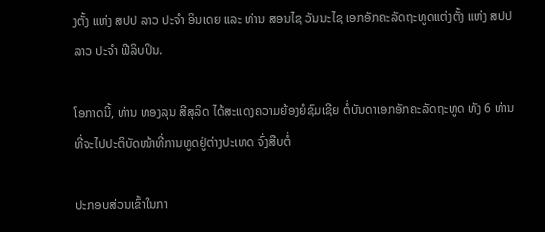ງຕັ້ງ ແຫ່ງ ສປປ ລາວ ປະຈຳ ອິນເດຍ ແລະ ທ່ານ ສອນໄຊ ວັນນະໄຊ ເອກອັກຄະລັດຖະທູດແຕ່ງຕັ້ງ ແຫ່ງ ສປປ ລາວ ປະຈຳ ຟີລິບປິນ.

ໂອກາດນີ້, ທ່ານ ທອງລຸນ ສີສຸລິດ ໄດ້ສະແດງຄວາມຍ້ອງຍໍຊົມເຊີຍ ຕໍ່ບັນດາເອກອັກຄະລັດຖະທູດ ທັງ 6 ທ່ານ ທີ່ຈະໄປປະຕິບັດໜ້າທີ່ການທູດຢູ່ຕ່າງປະເທດ ຈົ່ງສືບຕໍ່

ປະກອບສ່ວນເຂົ້າໃນກາ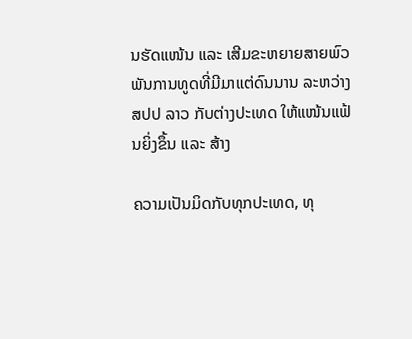ນຮັດແໜ້ນ ແລະ ເສີມຂະຫຍາຍສາຍພົວພັນການທູດທີ່ມີມາແຕ່ດົນນານ ລະຫວ່າງ ສປປ ລາວ ກັບຕ່າງປະເທດ ໃຫ້ແໜ້ນແຟ້ນຍິ່ງຂຶ້ນ ແລະ ສ້າງ

ຄວາມເປັນມິດກັບທຸກປະເທດ, ທຸ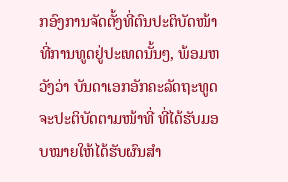ກອົງການຈັດຕັ້ງທີ່ຕົນປະຕິບັດໜ້າທີ່ການທູດຢູ່ປະເທດນັ້ນໆ, ພ້ອມຫວັງວ່າ ບັນດາເອກອັກຄະລັດຖະທູດ ຈະປະຕິບັດຕາມໜ້າທີ່ ທີ່ໄດ້ຮັບມອບໝາຍໃຫ້ໄດ້ຮັບຜົນສຳ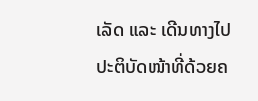ເລັດ ແລະ ເດີນທາງໄປປະຕິບັດໜ້າທີ່ດ້ວຍຄ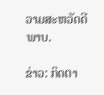ວາມສະຫວັດດີພາບ.

ຂ່າວ: ກິດຕາ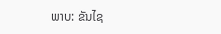ພາບ: ຂັນໄຊ